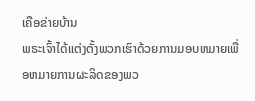ເຄືອຂ່າຍບ້ານ
ພຣະເຈົ້າໄດ້ແຕ່ງຕັ້ງພວກເຮົາດ້ວຍການມອບຫມາຍເພື່ອຫມາຍການຜະລິດຂອງພວ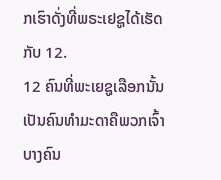ກເຮົາດັ່ງທີ່ພຣະເຢຊູໄດ້ເຮັດກັບ 12.
12 ຄົນທີ່ພະເຍຊູເລືອກນັ້ນເປັນຄົນທຳມະດາຄືພວກເຈົ້າ ບາງຄົນ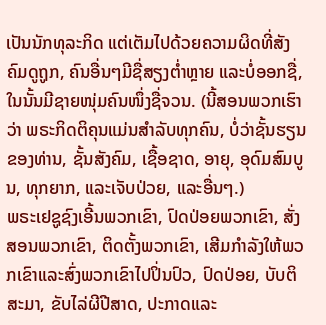ເປັນນັກທຸລະກິດ ແຕ່ເຕັມໄປດ້ວຍຄວາມຜິດທີ່ສັງຄົມດູຖູກ, ຄົນອື່ນໆມີຊື່ສຽງຕໍ່າຫຼາຍ ແລະບໍ່ອອກຊື່, ໃນນັ້ນມີຊາຍໜຸ່ມຄົນໜຶ່ງຊື່ຈວນ. (ນີ້ສອນພວກເຮົາວ່າ ພຣະກິດຕິຄຸນແມ່ນສຳລັບທຸກຄົນ, ບໍ່ວ່າຊັ້ນຮຽນຂອງທ່ານ, ຊັ້ນສັງຄົມ, ເຊື້ອຊາດ, ອາຍຸ, ອຸດົມສົມບູນ, ທຸກຍາກ, ແລະເຈັບປ່ວຍ, ແລະອື່ນໆ.)
ພຣະເຢຊູຊົງເອີ້ນພວກເຂົາ, ປົດປ່ອຍພວກເຂົາ, ສັ່ງສອນພວກເຂົາ, ຕິດຕັ້ງພວກເຂົາ, ເສີມກໍາລັງໃຫ້ພວກເຂົາແລະສົ່ງພວກເຂົາໄປປິ່ນປົວ, ປົດປ່ອຍ, ບັບຕິສະມາ, ຂັບໄລ່ຜີປີສາດ, ປະກາດແລະ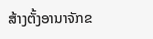ສ້າງຕັ້ງອານາຈັກຂ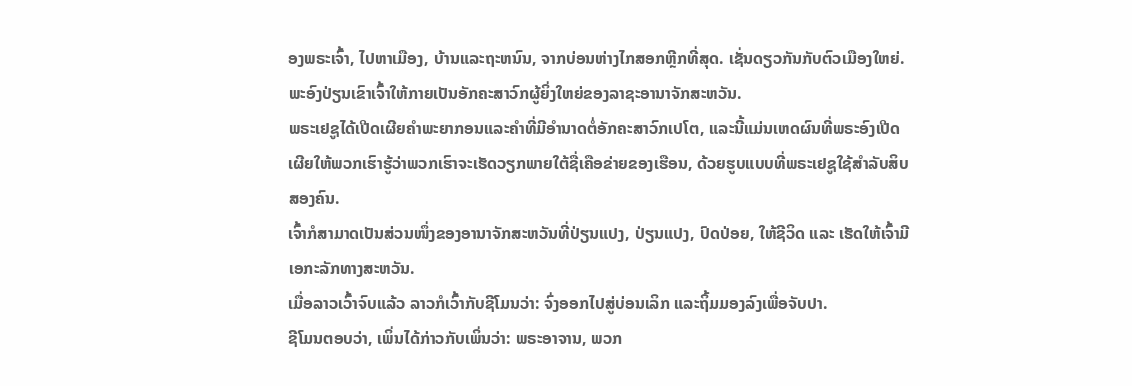ອງພຣະເຈົ້າ, ໄປຫາເມືອງ, ບ້ານແລະຖະຫນົນ, ຈາກບ່ອນຫ່າງໄກສອກຫຼີກທີ່ສຸດ. ເຊັ່ນດຽວກັນກັບຕົວເມືອງໃຫຍ່. ພະອົງປ່ຽນເຂົາເຈົ້າໃຫ້ກາຍເປັນອັກຄະສາວົກຜູ້ຍິ່ງໃຫຍ່ຂອງລາຊະອານາຈັກສະຫວັນ.
ພຣະເຢຊູໄດ້ເປີດເຜີຍຄໍາພະຍາກອນແລະຄໍາທີ່ມີອໍານາດຕໍ່ອັກຄະສາວົກເປໂຕ, ແລະນີ້ແມ່ນເຫດຜົນທີ່ພຣະອົງເປີດເຜີຍໃຫ້ພວກເຮົາຮູ້ວ່າພວກເຮົາຈະເຮັດວຽກພາຍໃຕ້ຊື່ເຄືອຂ່າຍຂອງເຮືອນ, ດ້ວຍຮູບແບບທີ່ພຣະເຢຊູໃຊ້ສໍາລັບສິບສອງຄົນ.
ເຈົ້າກໍສາມາດເປັນສ່ວນໜຶ່ງຂອງອານາຈັກສະຫວັນທີ່ປ່ຽນແປງ, ປ່ຽນແປງ, ປົດປ່ອຍ, ໃຫ້ຊີວິດ ແລະ ເຮັດໃຫ້ເຈົ້າມີເອກະລັກທາງສະຫວັນ.
ເມື່ອລາວເວົ້າຈົບແລ້ວ ລາວກໍເວົ້າກັບຊີໂມນວ່າ: ຈົ່ງອອກໄປສູ່ບ່ອນເລິກ ແລະຖິ້ມມອງລົງເພື່ອຈັບປາ.
ຊີໂມນຕອບວ່າ, ເພິ່ນໄດ້ກ່າວກັບເພິ່ນວ່າ: ພຣະອາຈານ, ພວກ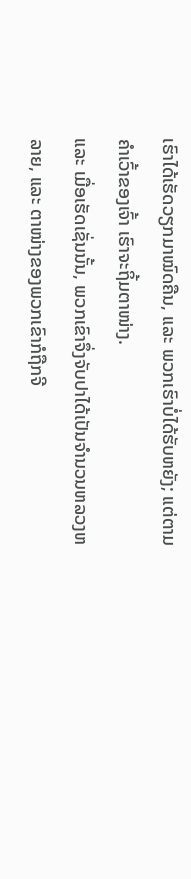ເຮົາໄດ້ເຮັດວຽກມາໝົດຄືນ, ແລະ ພວກເຮົາບໍ່ໄດ້ຮັບຫຍັງ; ແຕ່ຕາມຄຳເວົ້າຂອງເຈົ້າ ເຮົາຈະຖິ້ມຕາໜ່າງ.
ແລະ ເມື່ອເຮັດເຊັ່ນນັ້ນ, ພວກເຂົາຈຶ່ງຈັບປາໄດ້ເປັນຈຳນວນຫລວງຫລາຍ, ແລະ ຕາໜ່າງຂອງພວກເຂົາກໍຖືກຈີ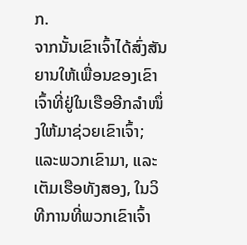ກ.
ຈາກນັ້ນເຂົາເຈົ້າໄດ້ສົ່ງສັນຍານໃຫ້ເພື່ອນຂອງເຂົາເຈົ້າທີ່ຢູ່ໃນເຮືອອີກລຳໜຶ່ງໃຫ້ມາຊ່ວຍເຂົາເຈົ້າ; ແລະພວກເຂົາມາ, ແລະເຕັມເຮືອທັງສອງ, ໃນວິທີການທີ່ພວກເຂົາເຈົ້າ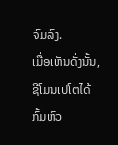ຈົມລົງ.
ເມື່ອເຫັນດັ່ງນັ້ນ, ຊີໂມນເປໂຕໄດ້ກົ້ມຫົວ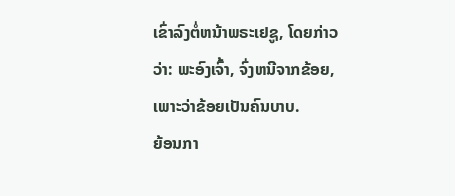ເຂົ່າລົງຕໍ່ຫນ້າພຣະເຢຊູ, ໂດຍກ່າວວ່າ: ພະອົງເຈົ້າ, ຈົ່ງຫນີຈາກຂ້ອຍ, ເພາະວ່າຂ້ອຍເປັນຄົນບາບ.
ຍ້ອນກາ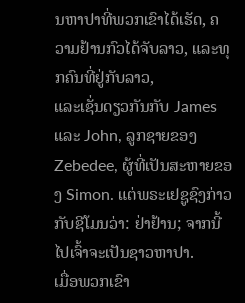ນຫາປາທີ່ພວກເຂົາໄດ້ເຮັດ, ຄວາມຢ້ານກົວໄດ້ຈັບລາວ, ແລະທຸກຄົນທີ່ຢູ່ກັບລາວ,
ແລະເຊັ່ນດຽວກັນກັບ James ແລະ John, ລູກຊາຍຂອງ Zebedee, ຜູ້ທີ່ເປັນສະຫາຍຂອງ Simon. ແຕ່ພຣະເຢຊູຊົງກ່າວກັບຊີໂມນວ່າ: ຢ່າຢ້ານ; ຈາກນີ້ໄປເຈົ້າຈະເປັນຊາວຫາປາ.
ເມື່ອພວກເຂົາ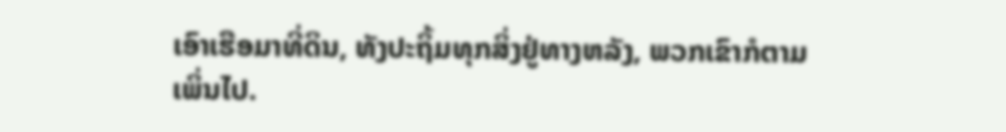ເອົາເຮືອມາທີ່ດິນ, ທັງປະຖິ້ມທຸກສິ່ງຢູ່ທາງຫລັງ, ພວກເຂົາກໍຕາມເພິ່ນໄປ.